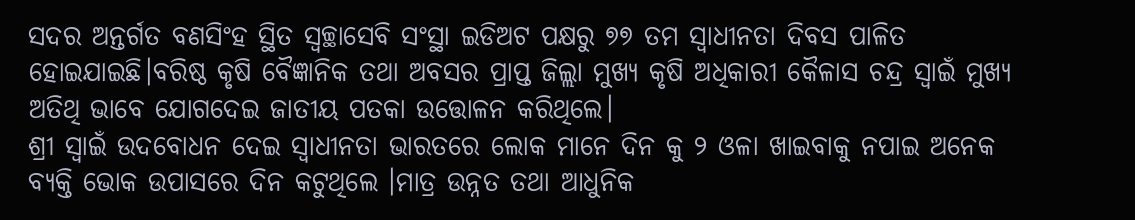ସଦର ଅନ୍ତର୍ଗତ ବଣସିଂହ ସ୍ଥିତ ସ୍ଵଚ୍ଛାସେବି ସଂସ୍ଥା ଇଡିଅଟ ପକ୍ଷରୁ ୭୭ ତମ ସ୍ଵାଧୀନତା ଦିବସ ପାଳିତ ହୋଇଯାଇଛି।ବରିଷ୍ଠ କୃଷି ବୈଜ୍ଞାନିକ ତଥା ଅବସର ପ୍ରାପ୍ତ ଜିଲ୍ଲା ମୁଖ୍ୟ କୃଷି ଅଧିକାରୀ କୈଳାସ ଚନ୍ଦ୍ର ସ୍ବାଇଁ ମୁଖ୍ୟ ଅତିଥି ଭାବେ ଯୋଗଦେଇ ଜାତୀୟ ପତକା ଉତ୍ତୋଳନ କରିଥିଲେ।
ଶ୍ରୀ ସ୍ବାଇଁ ଉଦବୋଧନ ଦେଇ ସ୍ଵାଧୀନତା ଭାରତରେ ଲୋକ ମାନେ ଦିନ କୁ ୨ ଓଳା ଖାଇବାକୁ ନପାଇ ଅନେକ ବ୍ୟକ୍ତି ଭୋକ ଉପାସରେ ଦିନ କଟୁଥିଲେ ।ମାତ୍ର ଉନ୍ନତ ତଥା ଆଧୁନିକ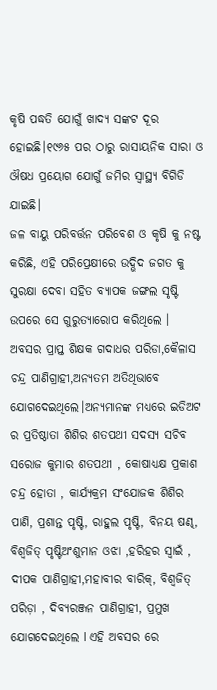କୃଷି ପଦ୍ଧତି ଯୋଗୁଁ ଖାଦ୍ୟ ସଙ୍କଟ ଦୂର ହୋଇଛି।୧୯୬୫ ପର ଠାରୁ ରାସାୟନିକ ସାରା ଓ ଔଷଧ ପ୍ରୟୋଗ ଯୋଗୁଁ ଜମିର ସ୍ବାସ୍ଥ୍ୟ ବିଗିଡି ଯାଇଛି।
ଜଳ ବାୟୁ ପରିବର୍ତ୍ତନ ପରିବେଶ ଓ କୃଷି କୁ ନଷ୍ଟ କରିଛି, ଏହି ପରିପ୍ରେକ୍ଷୀରେ ଉଦ୍ଭିଦ ଜଗତ କୁ ସୁରକ୍ଷା ଦେବା ସହିତ ବ୍ୟାପକ ଜଙ୍ଗଲ ସୃଷ୍ଟି ଉପରେ ସେ ଗୁରୁତ୍ୟାରୋପ କରିଥିଲେ । ଅବସର ପ୍ରାପ୍ତ ଶିକ୍ଷକ ଗଦାଧର ପରିଡା,କୈଳାସ ଚନ୍ଦ୍ର ପାଣିଗ୍ରାହୀ,ଅନ୍ୟତମ ଅତିଥିଭାବେ ଯୋଗଦେଇଥିଲେ।ଅନ୍ୟମାନଙ୍କ ମଧ୍ୟରେ ଇଡିଅଟ ର ପ୍ରତିଷ୍ଠାତା ଶିଶିର ଶତପଥୀ ସଦସ୍ୟ ସଚିବ ସରୋଜ କୁମାର ଶତପଥୀ , କୋଷାଧ୍ୟକ୍ଷ ପ୍ରକାଶ ଚନ୍ଦ୍ର ହୋତା , କାର୍ଯ୍ୟକ୍ରମ ସଂଯୋଜକ ଶିଶିର ପାଣି, ପ୍ରଶାନ୍ତ ପୃଷ୍ଟି, ରାହୁଲ ପୃଷ୍ଟି, ବିନୟ ଷଣ୍ଢ, ବିଶ୍ୱଜିତ୍ ପୃଷ୍ଟିଅଂଶୁମାନ ଓଝା ,ହରିହର ସ୍ବାଇଁ , ଦୀପକ ପାଣିଗ୍ରାହୀ,ମହାବୀର ବାରିକ୍, ବିଶ୍ୱଜିତ୍ ପରିଡ଼ା , ଦିବ୍ୟରଞ୍ଜନ ପାଣିଗ୍ରାହୀ, ପ୍ରମୁଖ ଯୋଗଦେଇଥିଲେ l ଏହି ଅବସର ରେ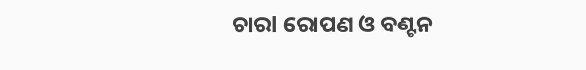ଚାରl ରୋପଣ ଓ ବଣ୍ଟନ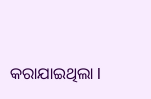କରାଯାଇଥିଲା l